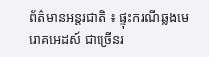ព័ត៌មានអន្តរជាតិ ៖ ផ្ទុះករណីឆ្លងមេរោគអេដស៍ ជាច្រើនរ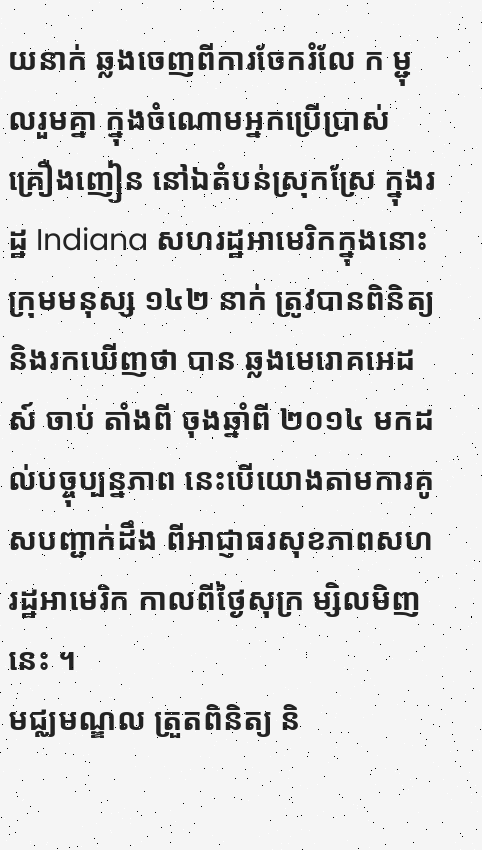យនាក់ ឆ្លងចេញពីការចែករំលែ ក ម្ជុលរួមគ្នា ក្នុងចំណោមអ្នកប្រើប្រាស់ គ្រឿងញៀន នៅឯតំបន់ស្រុកស្រែ ក្នុងរដ្ឋ Indiana សហរដ្ឋអាមេរិកក្នុងនោះ ក្រុមមនុស្ស ១៤២ នាក់ ត្រូវបានពិនិត្យនិងរកឃើញថា បាន ឆ្លងមេរោគអេដស៍ ចាប់ តាំងពី ចុងឆ្នាំពី ២០១៤ មកដល់បច្ចុប្បន្នភាព នេះបើយោងតាមការគូសបញ្ជាក់ដឹង ពីអាជ្ញាធរសុខភាពសហរដ្ឋអាមេរិក កាលពីថ្ងៃសុក្រ ម្សិលមិញនេះ ។
មជ្ឈមណ្ឌល ត្រួតពិនិត្យ និ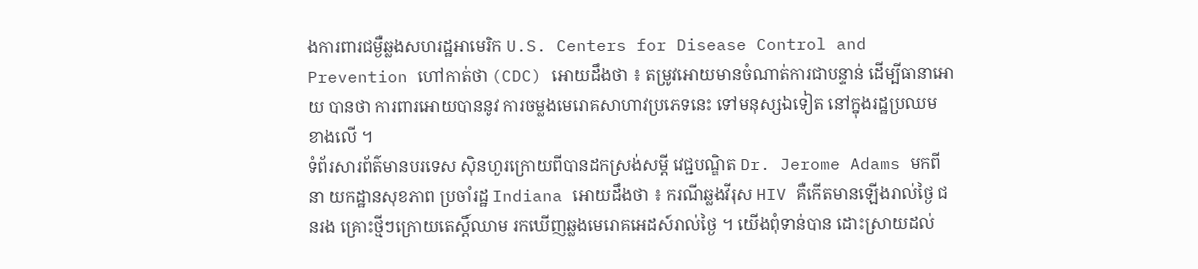ងការពារជម្ងឺឆ្លងសហរដ្ឋអាមេរិក U.S. Centers for Disease Control and Prevention ហៅកាត់ថា (CDC) អោយដឹងថា ៖ តម្រូវអោយមានចំណាត់ការជាបន្ទាន់ ដើម្បីធានាអោយ បានថា ការពារអោយបាននូវ ការចម្លងមេរោគសាហាវប្រភេទនេះ ទៅមនុស្សឯទៀត នៅក្នុងរដ្ឋប្រឈម ខាងលើ ។
ទំព័រសារព័ត៌មានបរទេស ស៊ិនហួរក្រោយពីបានដកស្រង់សម្តី វេជ្ជបណ្ឌិត Dr. Jerome Adams មកពីនា យកដ្ឋានសុខភាព ប្រចាំរដ្ឋ Indiana អោយដឹងថា ៖ ករណីឆ្លងវីរុស HIV គឺកើតមានឡើងរាល់ថ្ងៃ ជនរង គ្រោះថ្មីៗក្រោយតេស្តិ៍ឈាម រកឃើញឆ្លងមេរោគអេដស៍រាល់ថ្ងៃ ។ យើងពុំទាន់បាន ដោះស្រាយដល់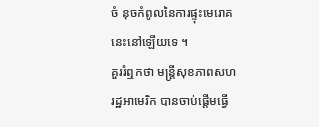ចំ នុចកំពូលនៃការផ្ទុះមេរោគនេះនៅឡើយទេ ។
គួររំឮកថា មន្រ្តីសុខភាពសហរដ្ឋអាមេរិក បានចាប់ផ្តើមធ្វើ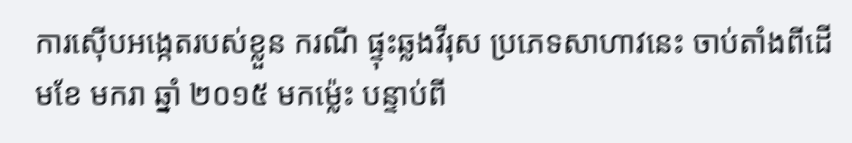ការស៊ើបអង្កេតរបស់ខ្លួន ករណី ផ្ទុះឆ្លងវីរុស ប្រភេទសាហាវនេះ ចាប់តាំងពីដើមខែ មករា ឆ្នាំ ២០១៥ មកម្ល៉េះ បន្ទាប់ពី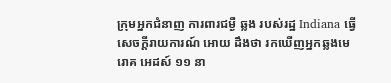ក្រុមអ្នកជំនាញ ការពារជម្ងឺ ឆ្លង របស់រដ្ឋ Indiana ធ្វើសេចក្តីរាយការណ៍ អោយ ដឹងថា រកឃើញអ្នកឆ្លងមេរោគ អេដស៍ ១១ នា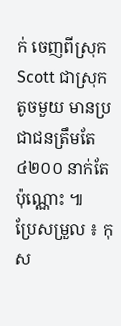ក់ ចេញពីស្រុក Scott ជាស្រុកតូចមួយ មានប្រជាជនត្រឹមតែ ៤២០០ នាក់តែប៉ុណ្ណោះ ៕
ប្រែសម្រួល ៖ កុស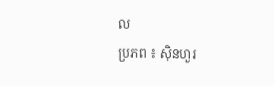ល
ប្រភព ៖ ស៊ិនហួរ